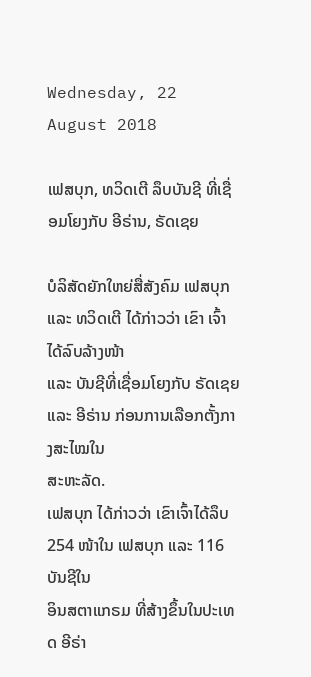Wednesday, 22 August 2018

ເຟສບຸກ, ທວິດເຕີ ລຶບບັນຊີ ທີ່ເຊື່ອມໂຍງກັບ ອີຣ່ານ, ຣັດເຊຍ

ບໍລິສັດຍັກໃຫຍ່ສື່ສັງຄົມ ເຟສບຸກ ແລະ ທວິດເຕີ ໄດ້ກ່າວວ່າ ເຂົາ ເຈົ້າໄດ້ລົບລ້າງໜ້າ
ແລະ ບັນຊີທີ່ເຊື່ອມໂຍງກັບ ຣັດເຊຍ ແລະ ອີຣ່ານ ກ່ອນການເລືອກຕັ້ງກາງສະໄໝໃນ
ສະຫະລັດ.
ເຟສບຸກ ໄດ້ກ່າວວ່າ ເຂົາເຈົ້າໄດ້ລຶບ 254 ໜ້າໃນ ເຟສບຸກ ແລະ 116 ບັນຊີໃນ
ອິນສຕາແກຣມ ທີ່ສ້າງຂຶ້ນໃນປະເທດ ອີຣ່າ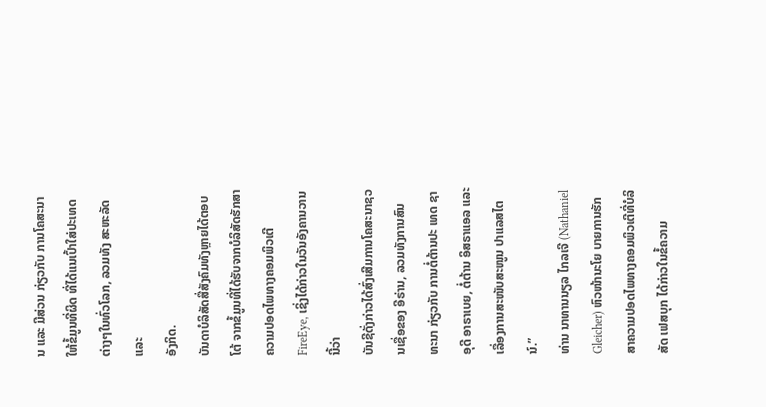ນ ແລະ ມີສ່ວນ ກ່ຽວກັບ ການໂຄສະນາ
ໃຫ້ຂໍ້ມູນທີ່ຜິດ ທີ່ໄດ້ແນເປົ້າໃສ່ປະເທດຕ່າງໆໃນທົ່ວໂລກ, ລວມທັງ ສະຫະລັດ ແລະ
ອັງກິດ.
ບັນດາບໍລິສັດສື່ສັງຄົມທັງຫຼາຍໄດ້ຕອບໂຕ້ ຈາກຂໍ້ມູນທີ່ໄດ້ຮັບຈາກບໍລິສັດຮັກສາ
ຄວາມປອດໄພທາງຄອມພິວເຕີ FireEye, ເຊິ່ງໄດ້ກ່າວໃນວັນອັງຄານວານນີ້ວ່າ
ບັນຊີດັ່ງກ່າວໄດ້ສົ່ງເສີມການໂຄສະນາຊວນເຊື່ອຂອງ ອີຣ່ານ, ລວມທັງການສົນ
ທະນາ ກ່ຽວກັບ ການຕໍ່ຕ້ານປະ ເທດ ຊາອຸດີ ອາຣາເບຍ, ຕໍ່ຕ້ານ ອິສຣາແອລ ແລະ
ເລື່ອງການສະໜັບສະໜູນ ປາແລສໄຕນ໌.”
ທ່ານ ນາທານນຽລ ໄກລເຈີ (Nathaniel Gleicher) ຫົວໜ້ານະໂຍ ບາຍການຮັກ
ສາຄວາມປອດໄພທາງຄອມພິວເຕີທີ່ບໍລິສັດ ເຟສບຸກ ໄດ້ກ່າວໃນຂໍ້ຄວາມ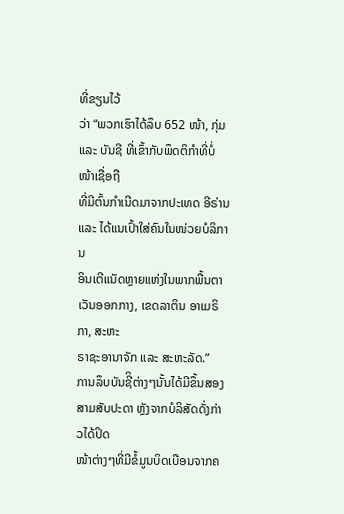ທີ່ຂຽນໄວ້
ວ່າ “ພວກເຮົາໄດ້ລຶບ 652 ໜ້າ, ກຸ່ມ ແລະ ບັນຊີ ທີ່ເຂົ້າກັບພຶດຕິກຳທີ່ບໍ່ໜ້າເຊື່ອຖື
ທີ່ມີຕົ້ນກຳເນີດມາຈາກປະເທດ ອີຣ່ານ ແລະ ໄດ້ແນເປົ້າໃສ່ຄົນໃນໜ່ວຍບໍລິການ
ອິນເຕີແນັດຫຼາຍແຫ່ງໃນພາກພື້ນຕາເວັນອອກກາງ, ເຂດລາຕິນ ອາເມຣິກາ, ສະຫະ
ຣາຊະອານາຈັກ ແລະ ສະຫະລັດ.”
ການລຶບບັນຊີິຕ່າງໆນັ້ນໄດ້ມີຂຶ້ນສອງສາມສັບປະດາ ຫຼັງຈາກບໍລິສັດດັ່ງກ່າວໄດ້ປິດ
ໜ້າຕ່າງໆທີ່ມີຂໍ້ມູນບິດເບືອນຈາກຄ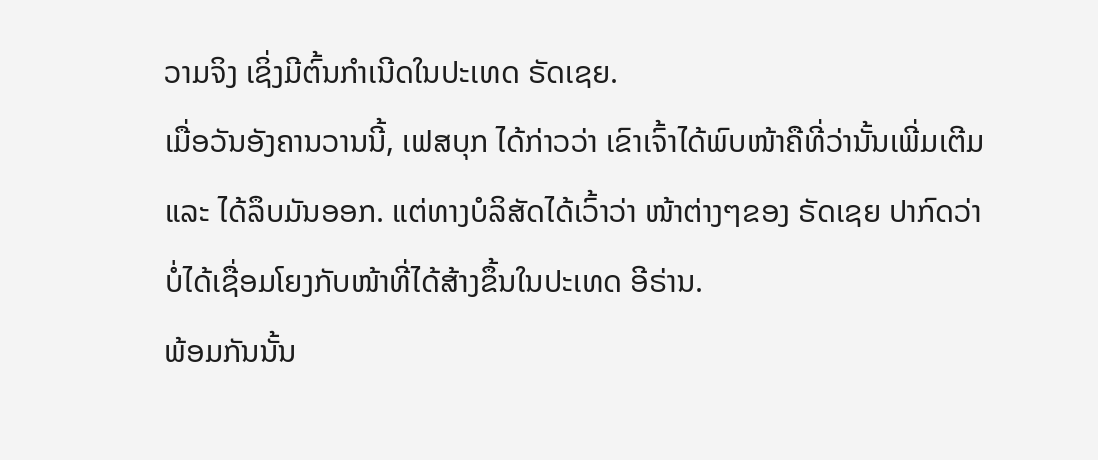ວາມຈິງ ເຊິ່ງມີຕົ້ນກຳເນີດໃນປະເທດ ຣັດເຊຍ.
ເມື່ອວັນອັງຄານວານນີ້, ເຟສບຸກ ໄດ້ກ່າວວ່າ ເຂົາເຈົ້າໄດ້ພົບໜ້າຄືທີ່ວ່ານັ້ນເພີ່ມເຕີມ
ແລະ ໄດ້ລຶບມັນອອກ. ແຕ່ທາງບໍລິສັດໄດ້ເວົ້າວ່າ ໜ້າຕ່າງໆຂອງ ຣັດເຊຍ ປາກົດວ່າ
ບໍ່ໄດ້ເຊື່ອມໂຍງກັບໜ້າທີ່ໄດ້ສ້າງຂຶ້ນໃນປະເທດ ອີຣ່ານ.
ພ້ອມກັນນັ້ນ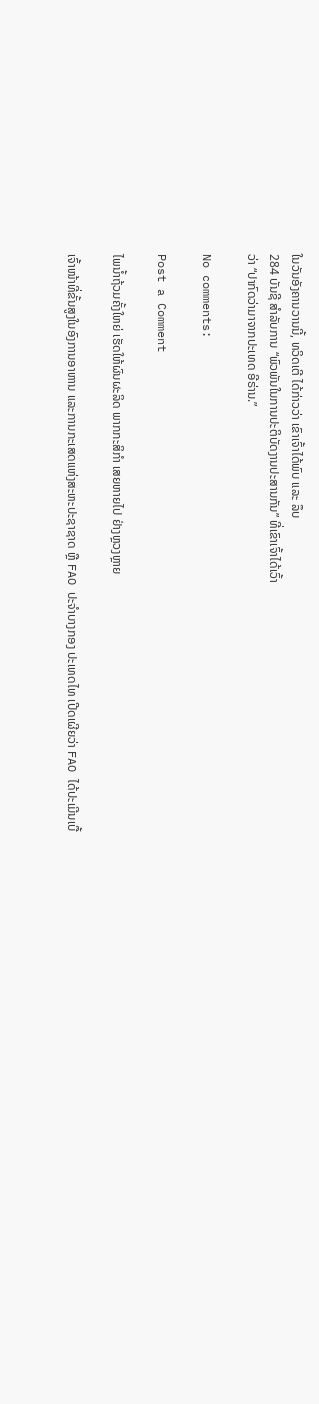ໃນວັນອັງຄານວານນີ້, ທວິດເຕີ ໄດ້ກ່າວວ່າ ເຂົາເຈົ້າໄດ້ພົບ ແລະ ລຶບ
284 ບັນຊີ ສຳລັບການ “ພົວພັນໃນການປະຕິບັດງານປະສານກັນ” ທີ່ເຂົາເຈົ້າໄດ້ເວົ້າ
ວ່າ “ປາກົດວ່າມາຈາກປະເທດ ອີຣ່ານ.”

No comments:

Post a Comment

ໄພນ້ຳຖ້ວມຄັ້ງໃຫຍ່ ເຮັດໃຫ້ຜົນຜະລິດ ພາກກະສິກຳ ເສຍຫາຍໄປ ຢ່າງຫຼວງຫຼາຍ

ເຈົ້າໜ້າທີ່ຂັ້ນສູງໃນອົງການອາຫານ ແລະການກະເສດແຫ່ງສະຫະປະຊາຊາດ ຫຼື FAO ປະຈຳບາງກອງ ປະເທດໄທ ເປີດເຜີຍວ່າ FAO ໄດ້ປະເມີນເບື້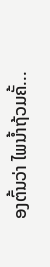ອງຕົ້ນວ່າ ໄພນ້ຳຖ້ວມຄັ້...